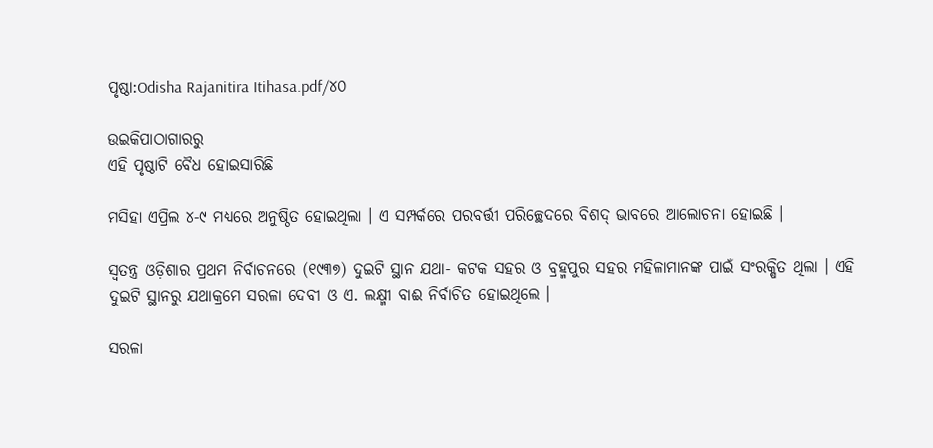ପୃଷ୍ଠା:Odisha Rajanitira Itihasa.pdf/୪୦

ଉଇକିପାଠାଗାର‌ରୁ
ଏହି ପୃଷ୍ଠାଟି ବୈଧ ହୋଇସାରିଛି

ମସିହା ଏପ୍ରିଲ ୪-୯ ମଧ୍ୟରେ ଅନୁଷ୍ଠିତ ହୋଇଥିଲା । ଏ ସମ୍ପର୍କରେ ପରବର୍ତ୍ତୀ ପରିଚ୍ଛେଦରେ ବିଶଦ୍‍ ଭାବରେ ଆଲୋଚନା ହୋଇଛି ।

ସ୍ୱତନ୍ତ୍ର ଓଡ଼ିଶାର ପ୍ରଥମ ନିର୍ବାଚନରେ (୧୯୩୭) ଦୁଇଟି ସ୍ଥାନ ଯଥା- କଟକ ସହର ଓ ବ୍ରହ୍ମପୁର ସହର ମହିଳାମାନଙ୍କ ପାଇଁ ସଂରକ୍ଷିତ ଥିଲା । ଏହି ଦୁଇଟି ସ୍ଥାନରୁ ଯଥାକ୍ରମେ ସରଳା ଦେବୀ ଓ ଏ. ଲକ୍ଷ୍ମୀ ବାଈ ନିର୍ବାଚିତ ହୋଇଥିଲେ ।

ସରଳା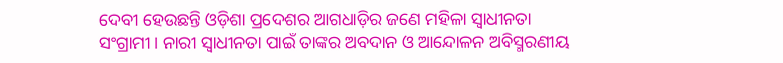ଦେବୀ ହେଉଛନ୍ତି ଓଡ଼ିଶା ପ୍ରଦେଶର ଆଗଧାଡ଼ିର ଜଣେ ମହିଳା ସ୍ୱାଧୀନତା ସଂଗ୍ରାମୀ । ନାରୀ ସ୍ୱାଧୀନତା ପାଇଁ ତାଙ୍କର ଅବଦାନ ଓ ଆନ୍ଦୋଳନ ଅବିସ୍ମରଣୀୟ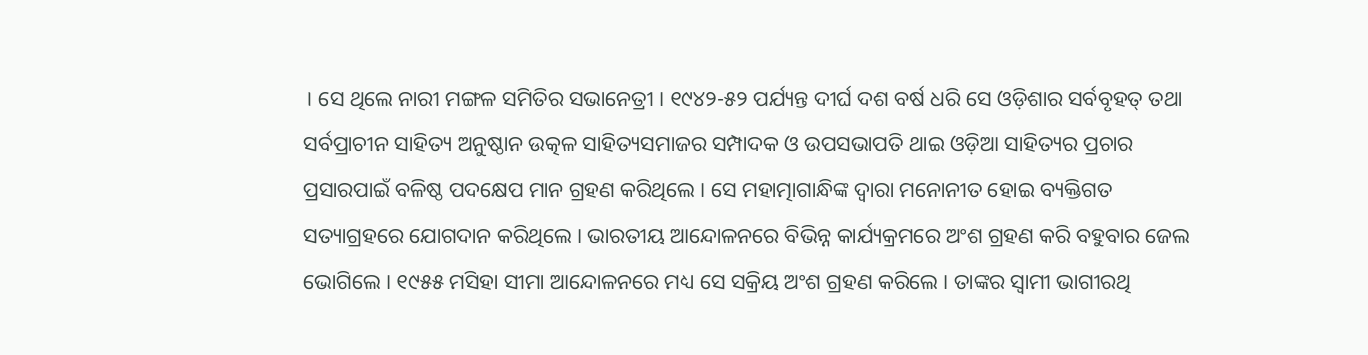। ସେ ଥିଲେ ନାରୀ ମଙ୍ଗଳ ସମିତିର ସଭାନେତ୍ରୀ । ୧୯୪୨-୫୨ ପର୍ଯ୍ୟନ୍ତ ଦୀର୍ଘ ଦଶ ବର୍ଷ ଧରି ସେ ଓଡ଼ିଶାର ସର୍ବବୃହତ୍‍ ତ‌ଥା ସର୍ବପ୍ରାଚୀନ ସାହିତ୍ୟ ଅନୁଷ୍ଠାନ ଉତ୍କଳ ସାହିତ୍ୟସମାଜର ସମ୍ପାଦକ ଓ ଉପସଭାପତି ଥାଇ ଓଡ଼ିଆ ସାହିତ୍ୟର ପ୍ରଚାର ପ୍ରସାରପାଇଁ ବଳିଷ୍ଠ ପଦକ୍ଷେପ ମାନ ଗ୍ରହଣ କରିଥିଲେ । ସେ ମହାତ୍ମାଗାନ୍ଧିଙ୍କ ଦ୍ୱାରା ମନୋନୀତ ହୋଇ ବ୍ୟକ୍ତିଗତ ସତ୍ୟାଗ୍ରହରେ ଯୋଗଦାନ କରିଥିଲେ । ଭାରତୀୟ ଆନ୍ଦୋଳନରେ ବିଭିନ୍ନ କାର୍ଯ୍ୟକ୍ରମରେ ଅଂଶ ଗ୍ରହଣ କରି ବହୁବାର ଜେଲ ଭୋଗିଲେ । ୧୯୫୫ ମସିହା ସୀମା ଆନ୍ଦୋଳନରେ ମଧ୍ୟ ସେ ସକ୍ରିୟ ଅଂଶ ଗ୍ରହଣ କରିଲେ । ତାଙ୍କର ସ୍ୱାମୀ ଭାଗୀରଥି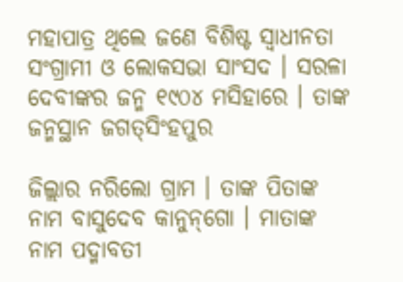ମହାପାତ୍ର ଥିଲେ ଜଣେ ବିଶିଷ୍ଟ ସ୍ୱାଧୀନତା ସଂଗ୍ରାମୀ ଓ ଲୋକସଭା ସାଂସଦ । ସରଳା ଦେବୀଙ୍କର ଜନ୍ମ ୧୯୦୪ ମସିହାରେ । ତାଙ୍କ ଜନ୍ମସ୍ଥାନ ଜଗତ୍‍ସିଂହପୁର

ଜିଲ୍ଲାର ନରିଲୋ ଗ୍ରାମ । ତାଙ୍କ ପିତାଙ୍କ ନାମ ବାସୁଦେବ କାନୁନ୍‌ଗୋ । ମାତାଙ୍କ ନାମ ପଦ୍ମାବତୀ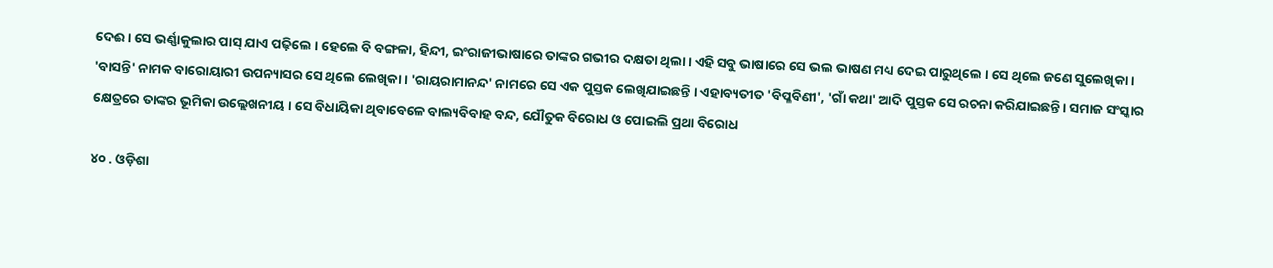ଦେଈ । ସେ ଭର୍ଣ୍ଣାକୁଲାର ପାସ୍‍ ଯାଏ ପଢ଼ିଲେ । ହେଲେ ବି ବଙ୍ଗଳା, ହିନ୍ଦୀ, ଇଂରାଜୀଭାଷାରେ ତାଙ୍କର ଗଭୀର ଦକ୍ଷତା ଥିଲା । ଏହି ସବୁ ଭାଷାରେ ସେ ଭଲ ଭାଷଣ ମଧ୍ୟ ଦେଇ ପାରୁଥିଲେ । ସେ ଥିଲେ ଜଣେ ସୁଲେଖିକା । 'ବାସନ୍ତି' ନାମକ ବାରୋୟାରୀ ଉପନ୍ୟାସର ସେ ଥିଲେ ଲେଖିକା । 'ରାୟରାମାନନ୍ଦ' ନାମରେ ସେ ଏକ ପୁସ୍ତକ ଲେଖିଯାଇଛନ୍ତି । ଏହାବ୍ୟତୀତ 'ବିପ୍ଳବିଣୀ', 'ଗାଁ କଥା' ଆଦି ପୁସ୍ତକ ସେ ରଚନା କରିଯାଇଛନ୍ତି । ସମାଜ ସଂସ୍କାର କ୍ଷେତ୍ରରେ ତାଙ୍କର ଭୂମିକା ଉଲ୍ଲେଖନୀୟ । ସେ ବିଧାୟିକା ଥିବାବେଳେ ବାଲ୍ୟବିବାହ ବନ୍ଦ, ଯୌତୁକ ବିରୋଧ ଓ ପୋଇଲି ପ୍ରଥା ବିରୋଧ

୪୦ . ଓଡ଼ିଶା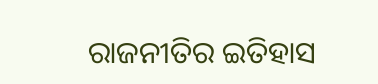ରାଜନୀତିର ଇତିହାସ